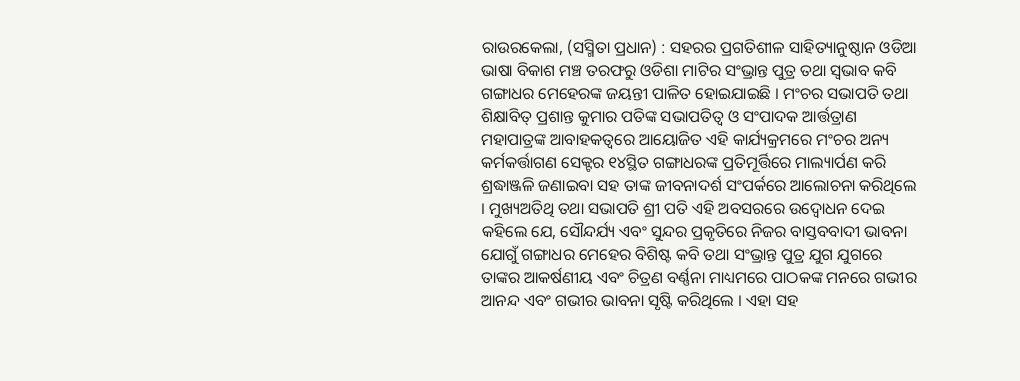ରାଉରକେଲା, (ସସ୍ମିତା ପ୍ରଧାନ) : ସହରର ପ୍ରଗତିଶୀଳ ସାହିତ୍ୟାନୁଷ୍ଠାନ ଓଡିଆ ଭାଷା ବିକାଶ ମଞ୍ଚ ତରଫରୁ ଓଡିଶା ମାଟିର ସଂଭ୍ରାନ୍ତ ପୁତ୍ର ତଥା ସ୍ୱଭାବ କବି ଗଙ୍ଗାଧର ମେହେରଙ୍କ ଜୟନ୍ତୀ ପାଳିତ ହୋଇଯାଇଛି । ମଂଚର ସଭାପତି ତଥା ଶିକ୍ଷାବିତ୍ ପ୍ରଶାନ୍ତ କୁମାର ପତିଙ୍କ ସଭାପତିତ୍ୱ ଓ ସଂପାଦକ ଆର୍ତ୍ତତ୍ରାଣ ମହାପାତ୍ରଙ୍କ ଆବାହକତ୍ୱରେ ଆୟୋଜିତ ଏହି କାର୍ଯ୍ୟକ୍ରମରେ ମଂଚର ଅନ୍ୟ କର୍ମକର୍ତ୍ତାଗଣ ସେକ୍ଟର ୧୪ସ୍ଥିତ ଗଙ୍ଗାଧରଙ୍କ ପ୍ରତିମୂର୍ତ୍ତିରେ ମାଲ୍ୟାର୍ପଣ କରି ଶ୍ରଦ୍ଧାଞ୍ଜଳି ଜଣାଇବା ସହ ତାଙ୍କ ଜୀବନାଦର୍ଶ ସଂପର୍କରେ ଆଲୋଚନା କରିଥିଲେ । ମୁଖ୍ୟଅତିଥି ତଥା ସଭାପତି ଶ୍ରୀ ପତି ଏହି ଅବସରରେ ଉଦ୍ବୋଧନ ଦେଇ କହିଲେ ଯେ, ସୌନ୍ଦର୍ଯ୍ୟ ଏବଂ ସୁନ୍ଦର ପ୍ରକୃତିରେ ନିଜର ବାସ୍ତବବାଦୀ ଭାବନା ଯୋଗୁଁ ଗଙ୍ଗାଧର ମେହେର ବିଶିଷ୍ଟ କବି ତଥା ସଂଭ୍ରାନ୍ତ ପୁତ୍ର ଯୁଗ ଯୁଗରେ ତାଙ୍କର ଆକର୍ଷଣୀୟ ଏବଂ ଚିତ୍ରଣ ବର୍ଣ୍ଣନା ମାଧ୍ୟମରେ ପାଠକଙ୍କ ମନରେ ଗଭୀର ଆନନ୍ଦ ଏବଂ ଗଭୀର ଭାବନା ସୃଷ୍ଟି କରିଥିଲେ । ଏହା ସହ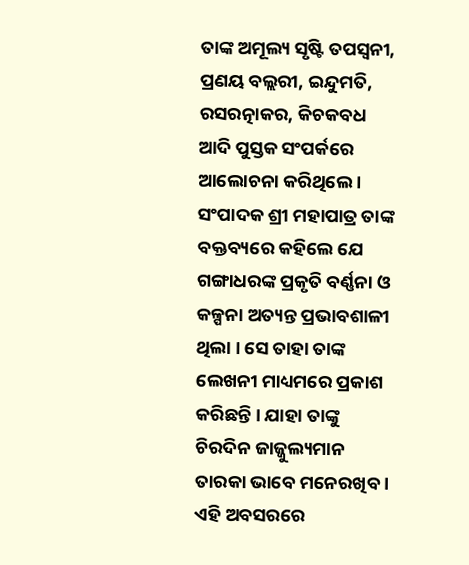ତାଙ୍କ ଅମୂଲ୍ୟ ସୃଷ୍ଟି ତପସ୍ୱନୀ, ପ୍ରଣୟ ବଲ୍ଲରୀ, ଇନ୍ଦୁମତି, ରସରତ୍ନାକର, କିଚକବଧ ଆଦି ପୁସ୍ତକ ସଂପର୍କରେ ଆଲୋଚନା କରିଥିଲେ । ସଂପାଦକ ଶ୍ରୀ ମହାପାତ୍ର ତାଙ୍କ ବକ୍ତବ୍ୟରେ କହିଲେ ଯେ ଗଙ୍ଗାଧରଙ୍କ ପ୍ରକୃତି ବର୍ଣ୍ଣନା ଓ କଳ୍ପନା ଅତ୍ୟନ୍ତ ପ୍ରଭାବଶାଳୀ ଥିଲା । ସେ ତାହା ତାଙ୍କ ଲେଖନୀ ମାଧ୍ୟମରେ ପ୍ରକାଶ କରିଛନ୍ତି । ଯାହା ତାଙ୍କୁ ଚିରଦିନ ଜାଜ୍ଜୁଲ୍ୟମାନ ତାରକା ଭାବେ ମନେରଖିବ । ଏହି ଅବସରରେ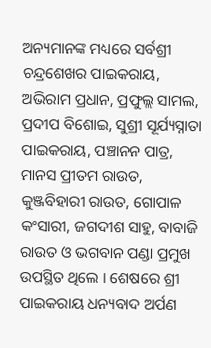ଅନ୍ୟମାନଙ୍କ ମଧ୍ୟରେ ସର୍ବଶ୍ରୀ ଚନ୍ଦ୍ରଶେଖର ପାଇକରାୟ, ଅଭିରାମ ପ୍ରଧାନ, ପ୍ରଫୁଲ୍ଲ ସାମଲ, ପ୍ରଦୀପ ବିଶୋଇ, ସୁଶ୍ରୀ ସୂର୍ଯ୍ୟସ୍ନାତା ପାଇକରାୟ, ପଞ୍ଚାନନ ପାତ୍ର, ମାନସ ପ୍ରୀତମ ରାଉତ, କୁଞ୍ଜବିହାରୀ ରାଉତ, ଗୋପାଳ କଂସାରୀ, ଜଗଦୀଶ ସାହୁ, ବାବାଜି ରାଉତ ଓ ଭଗବାନ ପଣ୍ଡା ପ୍ରମୁଖ ଉପସ୍ଥିତ ଥିଲେ । ଶେଷରେ ଶ୍ରୀ ପାଇକରାୟ ଧନ୍ୟବାଦ ଅର୍ପଣ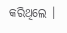କରିଥିଲେ ।